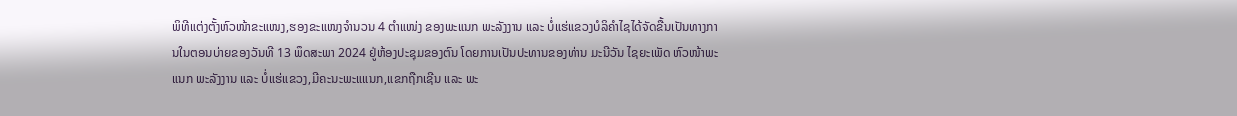ພິທີແຕ່ງຕັ້ງຫົວໜ້າຂະແໜງ,ຮອງຂະແໜງຈຳນວນ 4 ຕຳແໜ່ງ ຂອງພະແນກ ພະລັງງານ ແລະ ບໍ່ແຮ່ແຂວງບໍລິຄຳໄຊໄດ້ຈັດຂື້ນເປັນທາງການໃນຕອນບ່າຍຂອງວັນທີ 13 ພຶດສະພາ 2024 ຢູ່ຫ້ອງປະຊຸມຂອງຕົນ ໂດຍການເປັນປະທານຂອງທ່ານ ມະນີວັນ ໄຊຍະເພັດ ຫົວໜ້າພະແນກ ພະລັງງານ ແລະ ບໍ່ແຮ່ແຂວງ,ມີຄະນະພະແແນກ,ແຂກຖືກເຊີນ ແລະ ພະ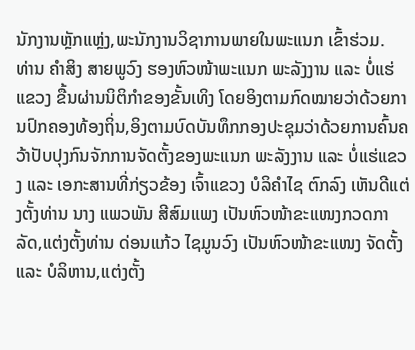ນັກງານຫຼັກແຫຼ່ງ,ພະນັກງານວິຊາການພາຍໃນພະແນກ ເຂົ້າຮ່ວມ.
ທ່ານ ຄຳສິງ ສາຍພູວົງ ຮອງຫົວໜ້າພະແນກ ພະລັງງານ ແລະ ບໍ່ແຮ່ແຂວງ ຂື້ນຜ່ານນິຕິກຳຂອງຂັ້ນເທິງ ໂດຍອິງຕາມກົດໝາຍວ່າດ້ວຍການປົກຄອງທ້ອງຖິ່ນ,ອິງຕາມບົດບັນທຶກກອງປະຊຸມວ່າດ້ວຍການຄົ້ນຄວ້າປັບປຸງກົນຈັກການຈັດຕັ້ງຂອງພະແນກ ພະລັງງານ ແລະ ບໍ່ແຮ່ແຂວງ ແລະ ເອກະສານທີ່ກ່ຽວຂ້ອງ ເຈົ້າແຂວງ ບໍລິຄຳໄຊ ຕົກລົງ ເຫັນດີແຕ່ງຕັ້ງທ່ານ ນາງ ແພວພັນ ສີສົມແພງ ເປັນຫົວໜ້າຂະແໜງກວດກາລັດ,ແຕ່ງຕັ້ງທ່ານ ດ່ອນແກ້ວ ໄຊມູນວົງ ເປັນຫົວໜ້າຂະແໜງ ຈັດຕັ້ງ ແລະ ບໍລິຫານ,ແຕ່ງຕັ້ງ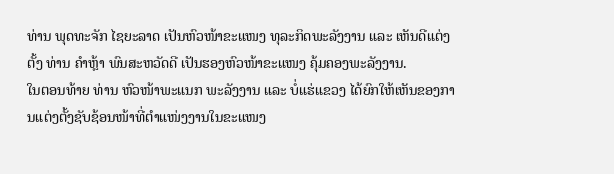ທ່ານ ພຸດທະຈັກ ໄຊຍະລາດ ເປັນຫົວໜ້າຂະແໜງ ທຸລະກິດພະລັງງານ ແລະ ເຫັນດີແຕ່ງຕັ້ງ ທ່ານ ຄຳຫຼ້າ ພົນສະຫວັດດີ ເປັນຮອງຫົວໜ້າຂະແໜງ ຄຸ້ມຄອງພະລັງງານ.
ໃນຕອນທ້າຍ ທ່ານ ຫົວໜ້າພະແນກ ພະລັງງານ ແລະ ບໍ່ແຮ່ແຂວງ ໄດ້ຍົກໃຫ້ເຫັນຂອງການແຕ່ງຕັ້ງຊັບຊ້ອນໜ້າທີ່ຕຳແໜ່ງງານໃນຂະແໜງ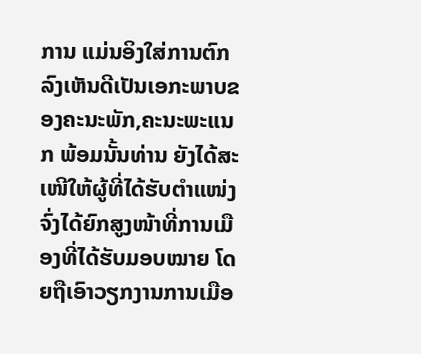ການ ແມ່ນອິງໃສ່ການຕົກລົງເຫັນດີເປັນເອກະພາບຂອງຄະນະພັກ,ຄະນະພະແນກ ພ້ອມນັ້ນທ່ານ ຍັງໄດ້ສະເໜີໃຫ້ຜູ້ທີ່ໄດ້ຮັບຕຳແໜ່ງ ຈົ່ງໄດ້ຍົກສູງໜ້າທີ່ການເມືອງທີ່ໄດ້ຮັບມອບໝາຍ ໂດຍຖືເອົາວຽກງານການເມືອ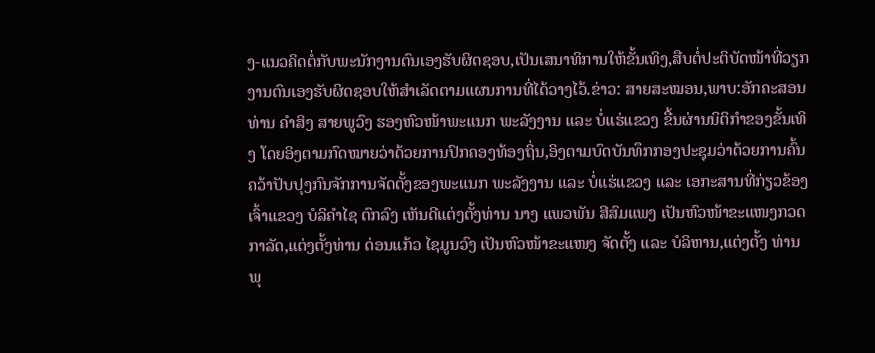ງ-ແນວຄິດຕໍ່ກັບພະນັກງານຕົນເອງຮັບຜິດຊອບ,ເປັນເສນາທິການໃຫ້ຂັ້ນເທິງ,ສືບຕໍ່ປະຕິບັດໜ້າທີ່ວຽກງານຕົນເອງຮັບຜິດຊອບໃຫ້ສຳເລັດຕາມແຜນການທີ່ໄດ້ວາງໄວ້.ຂ່າວ: ສາຍສະໝອນ,ພາບ:ອັກຄະສອນ
ທ່ານ ຄຳສິງ ສາຍພູວົງ ຮອງຫົວໜ້າພະແນກ ພະລັງງານ ແລະ ບໍ່ແຮ່ແຂວງ ຂື້ນຜ່ານນິຕິກຳຂອງຂັ້ນເທິງ ໂດຍອິງຕາມກົດໝາຍວ່າດ້ວຍການປົກຄອງທ້ອງຖິ່ນ,ອິງຕາມບົດບັນທຶກກອງປະຊຸມວ່າດ້ວຍການຄົ້ນຄວ້າປັບປຸງກົນຈັກການຈັດຕັ້ງຂອງພະແນກ ພະລັງງານ ແລະ ບໍ່ແຮ່ແຂວງ ແລະ ເອກະສານທີ່ກ່ຽວຂ້ອງ ເຈົ້າແຂວງ ບໍລິຄຳໄຊ ຕົກລົງ ເຫັນດີແຕ່ງຕັ້ງທ່ານ ນາງ ແພວພັນ ສີສົມແພງ ເປັນຫົວໜ້າຂະແໜງກວດກາລັດ,ແຕ່ງຕັ້ງທ່ານ ດ່ອນແກ້ວ ໄຊມູນວົງ ເປັນຫົວໜ້າຂະແໜງ ຈັດຕັ້ງ ແລະ ບໍລິຫານ,ແຕ່ງຕັ້ງ ທ່ານ ພຸ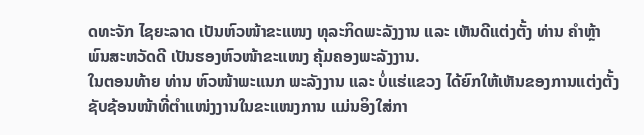ດທະຈັກ ໄຊຍະລາດ ເປັນຫົວໜ້າຂະແໜງ ທຸລະກິດພະລັງງານ ແລະ ເຫັນດີແຕ່ງຕັ້ງ ທ່ານ ຄຳຫຼ້າ ພົນສະຫວັດດີ ເປັນຮອງຫົວໜ້າຂະແໜງ ຄຸ້ມຄອງພະລັງງານ.
ໃນຕອນທ້າຍ ທ່ານ ຫົວໜ້າພະແນກ ພະລັງງານ ແລະ ບໍ່ແຮ່ແຂວງ ໄດ້ຍົກໃຫ້ເຫັນຂອງການແຕ່ງຕັ້ງຊັບຊ້ອນໜ້າທີ່ຕຳແໜ່ງງານໃນຂະແໜງການ ແມ່ນອິງໃສ່ກາ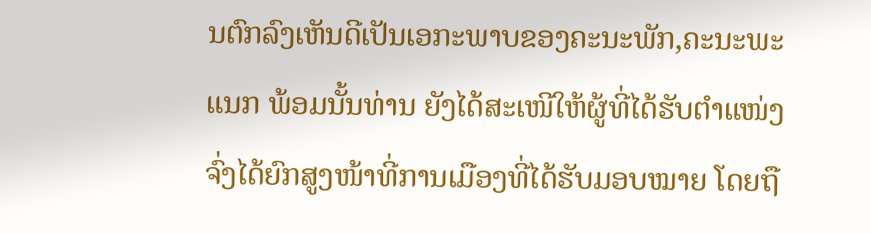ນຕົກລົງເຫັນດີເປັນເອກະພາບຂອງຄະນະພັກ,ຄະນະພະແນກ ພ້ອມນັ້ນທ່ານ ຍັງໄດ້ສະເໜີໃຫ້ຜູ້ທີ່ໄດ້ຮັບຕຳແໜ່ງ ຈົ່ງໄດ້ຍົກສູງໜ້າທີ່ການເມືອງທີ່ໄດ້ຮັບມອບໝາຍ ໂດຍຖື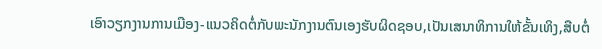ເອົາວຽກງານການເມືອງ-ແນວຄິດຕໍ່ກັບພະນັກງານຕົນເອງຮັບຜິດຊອບ,ເປັນເສນາທິການໃຫ້ຂັ້ນເທິງ,ສືບຕໍ່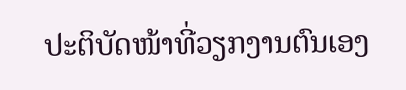ປະຕິບັດໜ້າທີ່ວຽກງານຕົນເອງ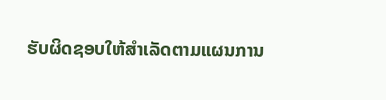ຮັບຜິດຊອບໃຫ້ສຳເລັດຕາມແຜນການ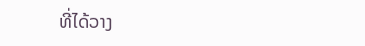ທີ່ໄດ້ວາງ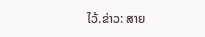ໄວ້.ຂ່າວ: ສາຍ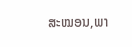ສະໝອນ,ພາ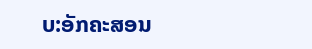ບ:ອັກຄະສອນ